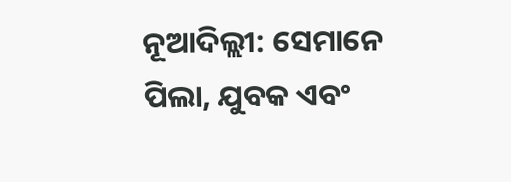ନୂଆଦିଲ୍ଲୀ: ସେମାନେ ପିଲା, ଯୁବକ ଏବଂ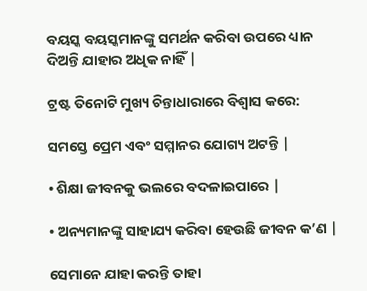ବୟସ୍କ ବୟସ୍କମାନଙ୍କୁ ସମର୍ଥନ କରିବା ଉପରେ ଧ୍ୟାନ ଦିଅନ୍ତି ଯାହାର ଅଧିକ ନାହିଁ |

ଟ୍ରଷ୍ଟ ତିନୋଟି ମୁଖ୍ୟ ଚିନ୍ତାଧାରାରେ ବିଶ୍ୱାସ କରେ:

ସମସ୍ତେ ପ୍ରେମ ଏବଂ ସମ୍ମାନର ଯୋଗ୍ୟ ଅଟନ୍ତି |

• ଶିକ୍ଷା ଜୀବନକୁ ଭଲରେ ବଦଳାଇପାରେ |

• ଅନ୍ୟମାନଙ୍କୁ ସାହାଯ୍ୟ କରିବା ହେଉଛି ଜୀବନ କ’ଣ |

ସେମାନେ ଯାହା କରନ୍ତି ତାହା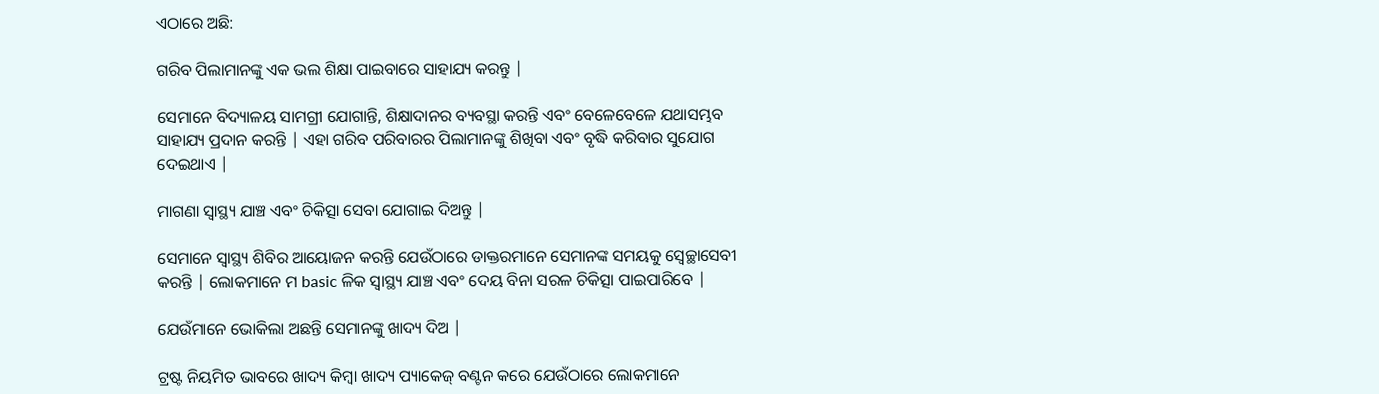ଏଠାରେ ଅଛି:

ଗରିବ ପିଲାମାନଙ୍କୁ ଏକ ଭଲ ଶିକ୍ଷା ପାଇବାରେ ସାହାଯ୍ୟ କରନ୍ତୁ |

ସେମାନେ ବିଦ୍ୟାଳୟ ସାମଗ୍ରୀ ଯୋଗାନ୍ତି, ଶିକ୍ଷାଦାନର ବ୍ୟବସ୍ଥା କରନ୍ତି ଏବଂ ବେଳେବେଳେ ଯଥାସମ୍ଭବ ସାହାଯ୍ୟ ପ୍ରଦାନ କରନ୍ତି | ଏହା ଗରିବ ପରିବାରର ପିଲାମାନଙ୍କୁ ଶିଖିବା ଏବଂ ବୃଦ୍ଧି କରିବାର ସୁଯୋଗ ଦେଇଥାଏ |

ମାଗଣା ସ୍ୱାସ୍ଥ୍ୟ ଯାଞ୍ଚ ଏବଂ ଚିକିତ୍ସା ସେବା ଯୋଗାଇ ଦିଅନ୍ତୁ |

ସେମାନେ ସ୍ୱାସ୍ଥ୍ୟ ଶିବିର ଆୟୋଜନ କରନ୍ତି ଯେଉଁଠାରେ ଡାକ୍ତରମାନେ ସେମାନଙ୍କ ସମୟକୁ ସ୍ୱେଚ୍ଛାସେବୀ କରନ୍ତି | ଲୋକମାନେ ମ basic ଳିକ ସ୍ୱାସ୍ଥ୍ୟ ଯାଞ୍ଚ ଏବଂ ଦେୟ ବିନା ସରଳ ଚିକିତ୍ସା ପାଇପାରିବେ |

ଯେଉଁମାନେ ଭୋକିଲା ଅଛନ୍ତି ସେମାନଙ୍କୁ ଖାଦ୍ୟ ଦିଅ |

ଟ୍ରଷ୍ଟ ନିୟମିତ ଭାବରେ ଖାଦ୍ୟ କିମ୍ବା ଖାଦ୍ୟ ପ୍ୟାକେଜ୍ ବଣ୍ଟନ କରେ ଯେଉଁଠାରେ ଲୋକମାନେ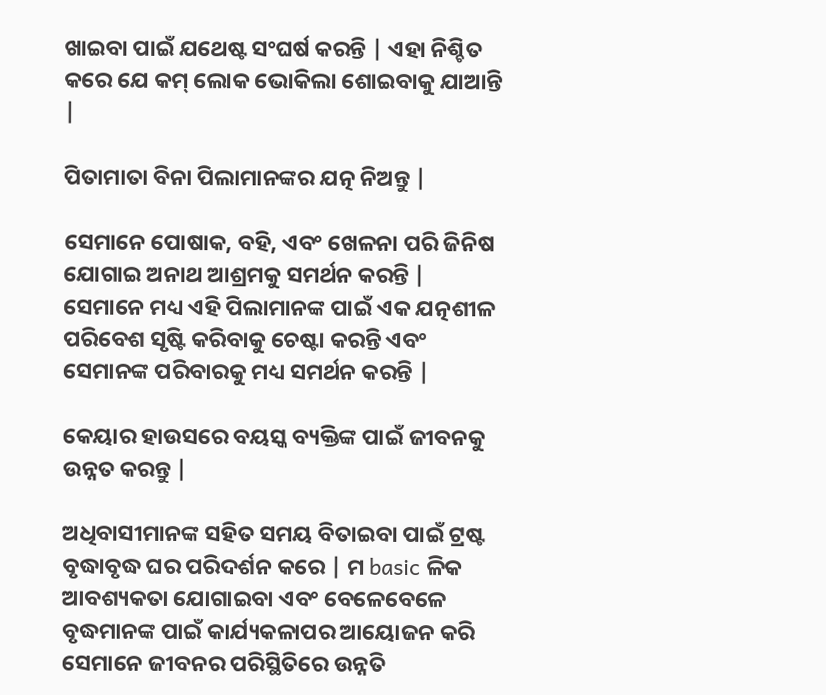ଖାଇବା ପାଇଁ ଯଥେଷ୍ଟ ସଂଘର୍ଷ କରନ୍ତି | ଏହା ନିଶ୍ଚିତ କରେ ଯେ କମ୍ ଲୋକ ଭୋକିଲା ଶୋଇବାକୁ ଯାଆନ୍ତି |

ପିତାମାତା ବିନା ପିଲାମାନଙ୍କର ଯତ୍ନ ନିଅନ୍ତୁ |

ସେମାନେ ପୋଷାକ, ବହି, ଏବଂ ଖେଳନା ପରି ଜିନିଷ ଯୋଗାଇ ଅନାଥ ଆଶ୍ରମକୁ ସମର୍ଥନ କରନ୍ତି | ସେମାନେ ମଧ୍ୟ ଏହି ପିଲାମାନଙ୍କ ପାଇଁ ଏକ ଯତ୍ନଶୀଳ ପରିବେଶ ସୃଷ୍ଟି କରିବାକୁ ଚେଷ୍ଟା କରନ୍ତି ଏବଂ ସେମାନଙ୍କ ପରିବାରକୁ ମଧ୍ୟ ସମର୍ଥନ କରନ୍ତି |

କେୟାର ହାଉସରେ ବୟସ୍କ ବ୍ୟକ୍ତିଙ୍କ ପାଇଁ ଜୀବନକୁ ଉନ୍ନତ କରନ୍ତୁ |

ଅଧିବାସୀମାନଙ୍କ ସହିତ ସମୟ ବିତାଇବା ପାଇଁ ଟ୍ରଷ୍ଟ ବୃଦ୍ଧାବୃଦ୍ଧ ଘର ପରିଦର୍ଶନ କରେ | ମ basic ଳିକ ଆବଶ୍ୟକତା ଯୋଗାଇବା ଏବଂ ବେଳେବେଳେ ବୃଦ୍ଧମାନଙ୍କ ପାଇଁ କାର୍ଯ୍ୟକଳାପର ଆୟୋଜନ କରି ସେମାନେ ଜୀବନର ପରିସ୍ଥିତିରେ ଉନ୍ନତି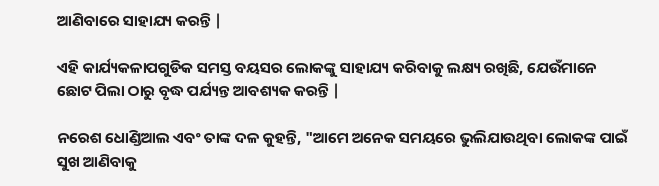ଆଣିବାରେ ସାହାଯ୍ୟ କରନ୍ତି |

ଏହି କାର୍ଯ୍ୟକଳାପଗୁଡିକ ସମସ୍ତ ବୟସର ଲୋକଙ୍କୁ ସାହାଯ୍ୟ କରିବାକୁ ଲକ୍ଷ୍ୟ ରଖିଛି, ଯେଉଁମାନେ ଛୋଟ ପିଲା ଠାରୁ ବୃଦ୍ଧ ପର୍ଯ୍ୟନ୍ତ ଆବଶ୍ୟକ କରନ୍ତି |

ନରେଶ ଧୋଣ୍ଡିଆଲ ଏବଂ ତାଙ୍କ ଦଳ କୁହନ୍ତି, "ଆମେ ଅନେକ ସମୟରେ ଭୁଲିଯାଉଥିବା ଲୋକଙ୍କ ପାଇଁ ସୁଖ ଆଣିବାକୁ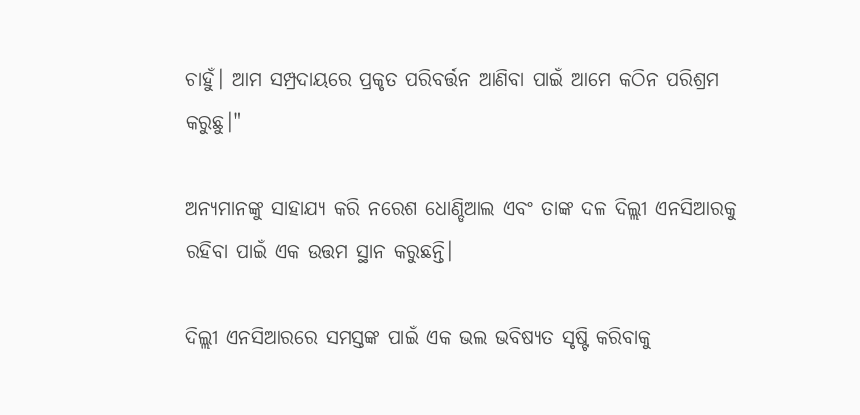ଚାହୁଁ। ଆମ ସମ୍ପ୍ରଦାୟରେ ପ୍ରକୃତ ପରିବର୍ତ୍ତନ ଆଣିବା ପାଇଁ ଆମେ କଠିନ ପରିଶ୍ରମ କରୁଛୁ।"

ଅନ୍ୟମାନଙ୍କୁ ସାହାଯ୍ୟ କରି ନରେଶ ଧୋଣ୍ଡିଆଲ ଏବଂ ତାଙ୍କ ଦଳ ଦିଲ୍ଲୀ ଏନସିଆରକୁ ରହିବା ପାଇଁ ଏକ ଉତ୍ତମ ସ୍ଥାନ କରୁଛନ୍ତି।

ଦିଲ୍ଲୀ ଏନସିଆରରେ ସମସ୍ତଙ୍କ ପାଇଁ ଏକ ଭଲ ଭବିଷ୍ୟତ ସୃଷ୍ଟି କରିବାକୁ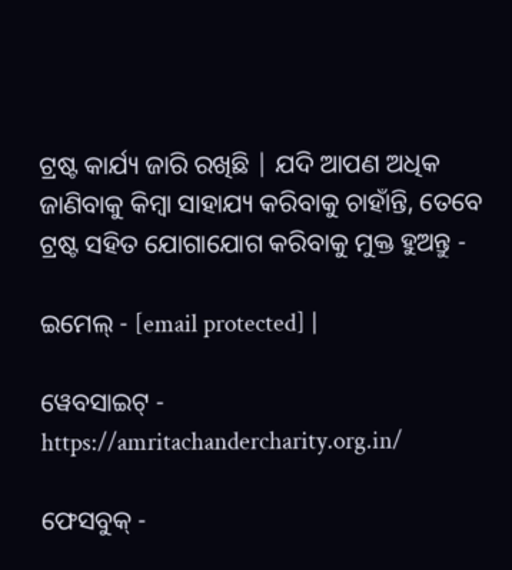ଟ୍ରଷ୍ଟ କାର୍ଯ୍ୟ ଜାରି ରଖିଛି | ଯଦି ଆପଣ ଅଧିକ ଜାଣିବାକୁ କିମ୍ବା ସାହାଯ୍ୟ କରିବାକୁ ଚାହାଁନ୍ତି, ତେବେ ଟ୍ରଷ୍ଟ ସହିତ ଯୋଗାଯୋଗ କରିବାକୁ ମୁକ୍ତ ହୁଅନ୍ତୁ -

ଇମେଲ୍ - [email protected] |

ୱେବସାଇଟ୍ - https://amritachandercharity.org.in/

ଫେସବୁକ୍ -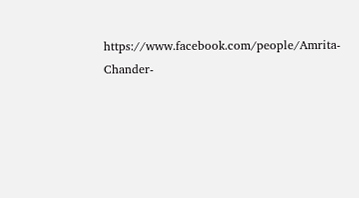https://www.facebook.com/people/Amrita-Chander-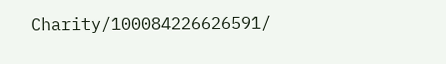Charity/100084226626591/